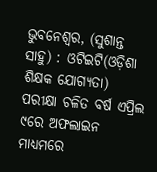ଭୁବନେଶ୍ୱର, (ସୁଶାନ୍ତ ସାହୁ) : ଓଟିଇଟି(ଓଡ଼ିଶା ଶିକ୍ଷକ ଯୋଗ୍ୟତା) ପରୀକ୍ଷା ଚଳିତ ବର୍ଷ ଏପ୍ରିଲ ୯ରେ ଅଫଲାଇନ ମାଧ୍ୟମରେ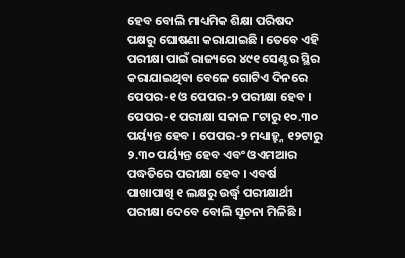ହେବ ବୋଲି ମାଧ୍ୟମିକ ଶିକ୍ଷା ପରିଷଦ ପକ୍ଷରୁ ଘୋଷଣା କରାଯାଇଛି । ତେବେ ଏହି ପରୀକ୍ଷା ପାଇଁ ରାଜ୍ୟରେ ୪୯୧ ସେଣ୍ଟର ସ୍ଥିର କରାଯାଇଥିବା ବେଳେ ଗୋଟିଏ ଦିନରେ ପେପର-୧ ଓ ପେପର-୨ ପରୀକ୍ଷା ହେବ । ପେପର-୧ ପରୀକ୍ଷା ସକାଳ ୮ଟାରୁ ୧୦.୩୦ ପର୍ୟ୍ୟନ୍ତ ହେବ । ପେପର-୨ ମଧ୍ୟାହ୍ହ୍ନ ୧୨ଟାରୁ ୨.୩୦ ପର୍ୟ୍ୟନ୍ତ ହେବ ଏବଂ ଓଏମଆର ପଦ୍ଧତିରେ ପରୀକ୍ଷା ହେବ । ଏବର୍ଷ ପାଖାପାଖି ୧ ଲକ୍ଷରୁ ଉର୍ଦ୍ଧ୍ୱ ପରୀକ୍ଷାର୍ଥୀ ପରୀକ୍ଷା ଦେବେ ବୋଲି ସୂଚନା ମିଳିଛି ।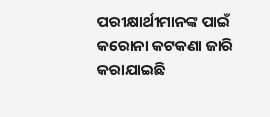ପରୀକ୍ଷାର୍ଥୀମାନଙ୍କ ପାଇଁ କରୋନା କଟକଣା ଜାରି କରାଯାଇଛି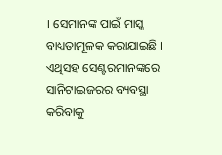। ସେମାନଙ୍କ ପାଇଁ ମାସ୍କ ବାଧ୍ୟତାମୂଳକ କରାଯାଇଛି । ଏଥିସହ ସେଣ୍ଟରମାନଙ୍କରେ ସାନିଟାଇଜରର ବ୍ୟବସ୍ଥା କରିବାକୁ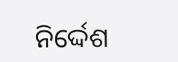ନିର୍ଦ୍ଦେଶ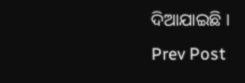ଦିଆଯାଇଛି ।
Prev Post